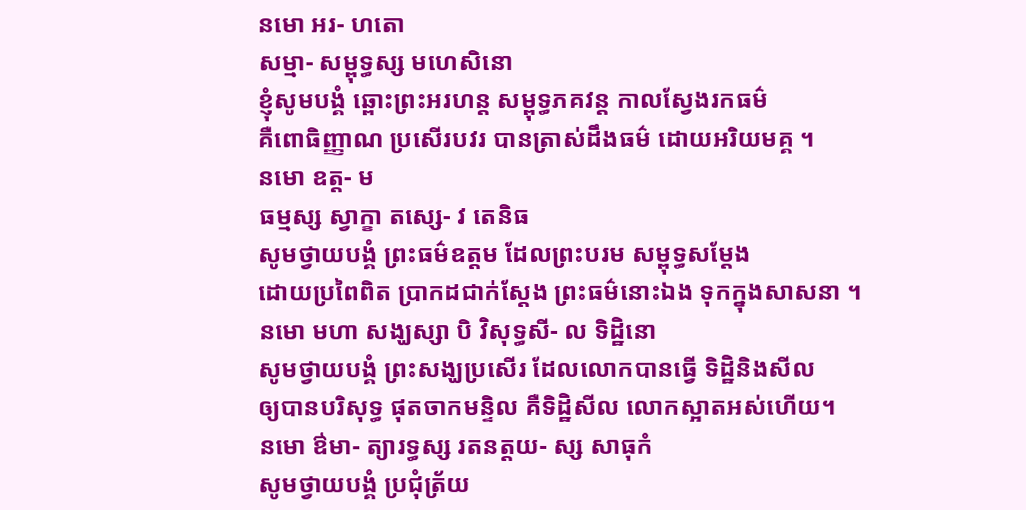នមោ អរ- ហតោ
សម្មា- សម្ពុទ្ធស្ស មហេសិនោ
ខ្ញុំសូមបង្គំ ឆ្ពោះព្រះអរហន្ត សម្ពុទ្ធភគវន្ត កាលស្វែងរកធម៌
គឺពោធិញ្ញាណ ប្រសើរបវរ បានត្រាស់ដឹងធម៌ ដោយអរិយមគ្គ ។
នមោ ឧត្ត- ម
ធម្មស្ស ស្វាក្ខា តស្សេ- វ តេនិធ
សូមថ្វាយបង្គំ ព្រះធម៌ឧត្តម ដែលព្រះបរម សម្ពុទ្ធសម្តែង
ដោយប្រពៃពិត ប្រាកដជាក់ស្តែង ព្រះធម៌នោះឯង ទុកក្នុងសាសនា ។
នមោ មហា សង្ឃស្សា បិ វិសុទ្ធសី- ល ទិដ្ឋិនោ
សូមថ្វាយបង្គំ ព្រះសង្ឃប្រសើរ ដែលលោកបានធ្វើ ទិដ្ឋិនិងសីល
ឲ្យបានបរិសុទ្ធ ផុតចាកមន្ទិល គឺទិដ្ឋិសីល លោកស្អាតអស់ហើយ។
នមោ ឳមា- ត្យារទ្ធស្ស រតនត្តយ- ស្ស សាធុកំ
សូមថ្វាយបង្គំ ប្រជុំត្រ័យ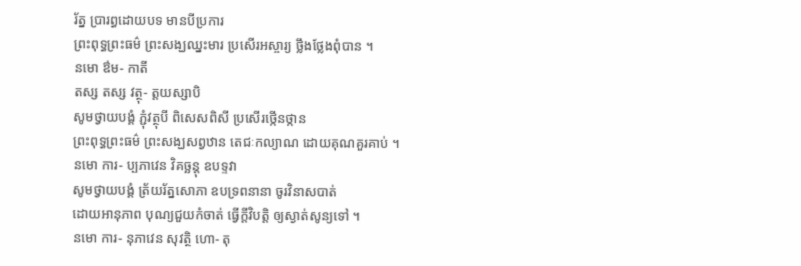រ័ត្ន ប្រារព្ធដោយបទ មានបីប្រការ
ព្រះពុទ្ធព្រះធម៌ ព្រះសង្ឃឈ្នះមារ ប្រសើរអស្ចារ្យ ថ្លឹងថ្លែងពុំបាន ។
នមោ ឳម- កាតី
តស្ស តស្ស វត្ថុ- ត្តយស្សាបិ
សូមថ្វាយបង្គំ ភ្ជុំវត្ថុបី ពិសេសពិសី ប្រសើរថ្កើនថ្កាន
ព្រះពុទ្ធព្រះធម៌ ព្រះសង្ឃសព្វឋាន តេជៈកល្យាណ ដោយគុណគួរគាប់ ។
នមោ ការ- ប្បភាវេន វិគច្ឆន្តុ ឧបទ្ទវា
សូមថ្វាយបង្គំ ត្រ័យរ័ត្នសោភា ឧបទ្រពនានា ចូរវិនាសបាត់
ដោយអានុភាព បុណ្យជួយកំចាត់ ធ្វើក្តីវិបត្តិ ឲ្យស្ងាត់សូន្យទៅ ។
នមោ ការ- នុភាវេន សុវត្ថិ ហោ- តុ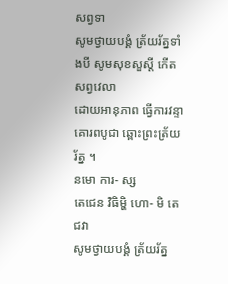សព្វទា
សូមថ្វាយបង្គំ ត្រ័យរ័ត្នទាំងបី សូមសុខសួស្តី កើតសព្វវេលា
ដោយអានុភាព ធ្វើការវន្ទា គោរពបូជា ឆ្ពោះព្រះត្រ័យរ័ត្ន ។
នមោ ការ- ស្ស
តេជេន វិធិម្ហិ ហោ- មិ តេជវា
សូមថ្វាយបង្គំ ត្រ័យរ័ត្ន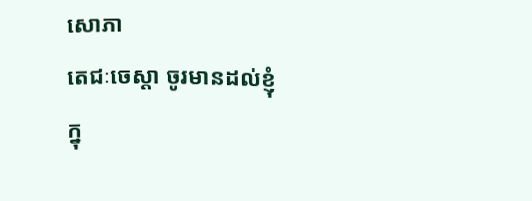សោភា
តេជៈចេស្តា ចូរមានដល់ខ្ញុំ
ក្នុ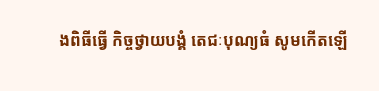ងពិធីធ្វើ កិច្ចថ្វាយបង្គំ តេជៈបុណ្យធំ សូមកើតឡើ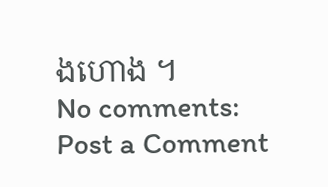ងហោង ។
No comments:
Post a Comment